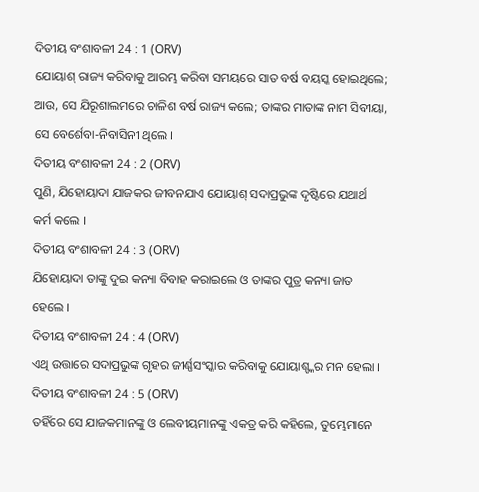ଦିତୀୟ ବଂଶାବଳୀ 24 : 1 (ORV)
ଯୋୟାଶ୍ ରାଜ୍ୟ କରିବାକୁ ଆରମ୍ଭ କରିବା ସମୟରେ ସାତ ବର୍ଷ ବୟସ୍କ ହୋଇଥିଲେ; ଆଉ, ସେ ଯିରୂଶାଲମରେ ଚାଳିଶ ବର୍ଷ ରାଜ୍ୟ କଲେ; ତାଙ୍କର ମାତାଙ୍କ ନାମ ସିବୀୟା, ସେ ବେର୍ଶେବା-ନିବାସିନୀ ଥିଲେ ।
ଦିତୀୟ ବଂଶାବଳୀ 24 : 2 (ORV)
ପୁଣି, ଯିହୋୟାଦା ଯାଜକର ଜୀବନଯାଏ ଯୋୟାଶ୍ ସଦାପ୍ରଭୁଙ୍କ ଦୃଷ୍ଟିରେ ଯଥାର୍ଥ କର୍ମ କଲେ ।
ଦିତୀୟ ବଂଶାବଳୀ 24 : 3 (ORV)
ଯିହୋୟାଦା ତାଙ୍କୁ ଦୁଇ କନ୍ୟା ବିବାହ କରାଇଲେ ଓ ତାଙ୍କର ପୁତ୍ର କନ୍ୟା ଜାତ ହେଲେ ।
ଦିତୀୟ ବଂଶାବଳୀ 24 : 4 (ORV)
ଏଥି ଉତ୍ତାରେ ସଦାପ୍ରଭୁଙ୍କ ଗୃହର ଜୀର୍ଣ୍ଣସଂସ୍କାର କରିବାକୁ ଯୋୟାଶ୍ଙ୍କର ମନ ହେଲା ।
ଦିତୀୟ ବଂଶାବଳୀ 24 : 5 (ORV)
ତହିଁରେ ସେ ଯାଜକମାନଙ୍କୁ ଓ ଲେବୀୟମାନଙ୍କୁ ଏକତ୍ର କରି କହିଲେ, ତୁମ୍ଭେମାନେ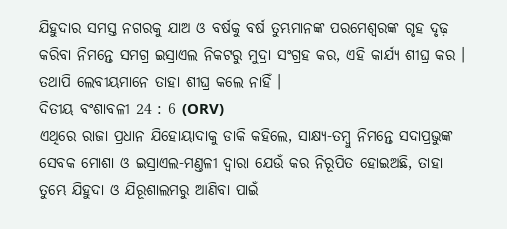ଯିହୁଦାର ସମସ୍ତ ନଗରକୁ ଯାଅ ଓ ବର୍ଷକୁ ବର୍ଷ ତୁମ୍ଭମାନଙ୍କ ପରମେଶ୍ଵରଙ୍କ ଗୃହ ଦୃଢ଼ କରିବା ନିମନ୍ତେ ସମଗ୍ର ଇସ୍ରାଏଲ ନିକଟରୁ ମୁଦ୍ରା ସଂଗ୍ରହ କର, ଏହି କାର୍ଯ୍ୟ ଶୀଘ୍ର କର । ତଥାପି ଲେବୀୟମାନେ ତାହା ଶୀଘ୍ର କଲେ ନାହିଁ ।
ଦିତୀୟ ବଂଶାବଳୀ 24 : 6 (ORV)
ଏଥିରେ ରାଜା ପ୍ରଧାନ ଯିହୋୟାଦାକୁ ଡାକି କହିଲେ, ସାକ୍ଷ୍ୟ-ତମ୍ଵୁ ନିମନ୍ତେ ସଦାପ୍ରଭୁଙ୍କ ସେବକ ମୋଶା ଓ ଇସ୍ରାଏଲ-ମଣ୍ତଳୀ ଦ୍ଵାରା ଯେଉଁ କର ନିରୂପିତ ହୋଇଅଛି, ତାହା ତୁମ୍ଭେ ଯିହୁଦା ଓ ଯିରୂଶାଲମରୁ ଆଣିବା ପାଇଁ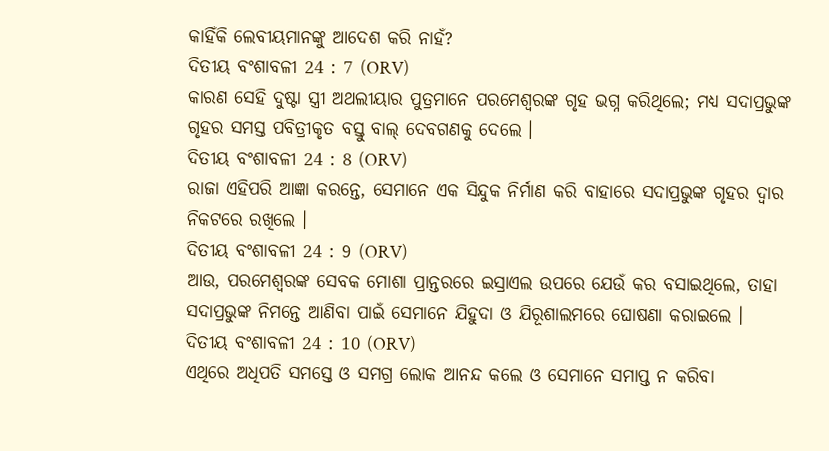କାହିଁକି ଲେବୀୟମାନଙ୍କୁ ଆଦେଶ କରି ନାହଁ?
ଦିତୀୟ ବଂଶାବଳୀ 24 : 7 (ORV)
କାରଣ ସେହି ଦୁଷ୍ଟା ସ୍ତ୍ରୀ ଅଥଲୀୟାର ପୁତ୍ରମାନେ ପରମେଶ୍ଵରଙ୍କ ଗୃହ ଭଗ୍ନ କରିଥିଲେ; ମଧ୍ୟ ସଦାପ୍ରଭୁଙ୍କ ଗୃହର ସମସ୍ତ ପବିତ୍ରୀକୃତ ବସ୍ତୁ ବାଲ୍ ଦେବଗଣକୁ ଦେଲେ ।
ଦିତୀୟ ବଂଶାବଳୀ 24 : 8 (ORV)
ରାଜା ଏହିପରି ଆଜ୍ଞା କରନ୍ତେ, ସେମାନେ ଏକ ସିନ୍ଦୁକ ନିର୍ମାଣ କରି ବାହାରେ ସଦାପ୍ରଭୁଙ୍କ ଗୃହର ଦ୍ଵାର ନିକଟରେ ରଖିଲେ ।
ଦିତୀୟ ବଂଶାବଳୀ 24 : 9 (ORV)
ଆଉ, ପରମେଶ୍ଵରଙ୍କ ସେବକ ମୋଶା ପ୍ରାନ୍ତରରେ ଇସ୍ରାଏଲ ଉପରେ ଯେଉଁ କର ବସାଇଥିଲେ, ତାହା ସଦାପ୍ରଭୁଙ୍କ ନିମନ୍ତେ ଆଣିବା ପାଇଁ ସେମାନେ ଯିହୁଦା ଓ ଯିରୂଶାଲମରେ ଘୋଷଣା କରାଇଲେ ।
ଦିତୀୟ ବଂଶାବଳୀ 24 : 10 (ORV)
ଏଥିରେ ଅଧିପତି ସମସ୍ତେ ଓ ସମଗ୍ର ଲୋକ ଆନନ୍ଦ କଲେ ଓ ସେମାନେ ସମାପ୍ତ ନ କରିବା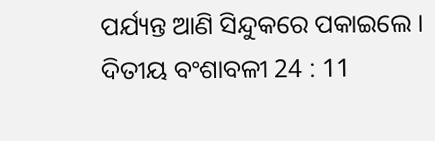ପର୍ଯ୍ୟନ୍ତ ଆଣି ସିନ୍ଦୁକରେ ପକାଇଲେ ।
ଦିତୀୟ ବଂଶାବଳୀ 24 : 11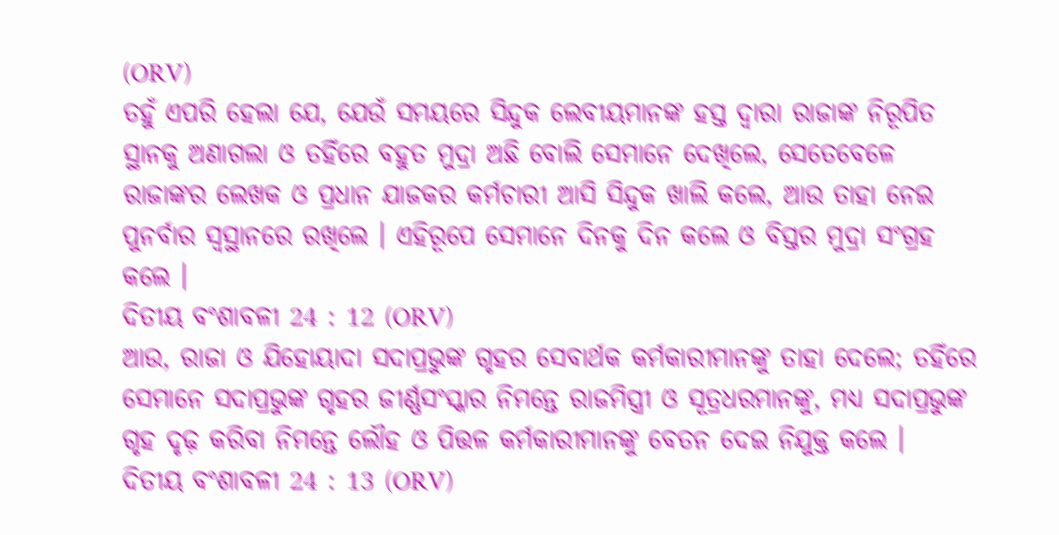(ORV)
ତହୁଁ ଏପରି ହେଲା ଯେ, ଯେଉଁ ସମୟରେ ସିନ୍ଦୁକ ଲେବୀୟମାନଙ୍କ ହସ୍ତ ଦ୍ଵାରା ରାଜାଙ୍କ ନିରୂପିତ ସ୍ଥାନକୁ ଅଣାଗଲା ଓ ତହିଁରେ ବହୁତ ମୁଦ୍ରା ଅଛି ବୋଲି ସେମାନେ ଦେଖିଲେ, ସେତେବେଳେ ରାଜାଙ୍କର ଲେଖକ ଓ ପ୍ରଧାନ ଯାଜକର କର୍ମଚାରୀ ଆସି ସିନ୍ଦୁକ ଖାଲି କଲେ, ଆଉ ତାହା ନେଇ ପୁନର୍ବାର ସ୍ଵସ୍ଥାନରେ ରଖିଲେ । ଏହିରୂପେ ସେମାନେ ଦିନକୁ ଦିନ କଲେ ଓ ବିସ୍ତର ମୁଦ୍ରା ସଂଗ୍ରହ କଲେ ।
ଦିତୀୟ ବଂଶାବଳୀ 24 : 12 (ORV)
ଆଉ, ରାଜା ଓ ଯିହୋୟାଦା ସଦାପ୍ରଭୁଙ୍କ ଗୃହର ସେବାର୍ଥକ କର୍ମକାରୀମାନଙ୍କୁ ତାହା ଦେଲେ; ତହିଁରେ ସେମାନେ ସଦାପ୍ରଭୁଙ୍କ ଗୃହର ଜୀର୍ଣ୍ଣସଂସ୍କାର ନିମନ୍ତେ ରାଜମିସ୍ତ୍ରୀ ଓ ସୂତ୍ରଧରମାନଙ୍କୁ, ମଧ୍ୟ ସଦାପ୍ରଭୁଙ୍କ ଗୃହ ଦୃଢ଼ କରିବା ନିମନ୍ତେ ଲୌହ ଓ ପିତ୍ତଳ କର୍ମକାରୀମାନଙ୍କୁ ବେତନ ଦେଇ ନିଯୁକ୍ତ କଲେ ।
ଦିତୀୟ ବଂଶାବଳୀ 24 : 13 (ORV)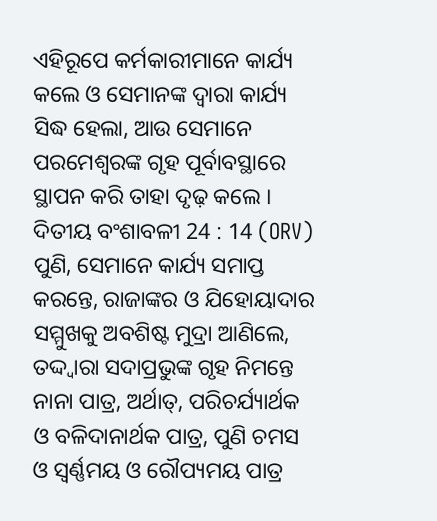ଏହିରୂପେ କର୍ମକାରୀମାନେ କାର୍ଯ୍ୟ କଲେ ଓ ସେମାନଙ୍କ ଦ୍ଵାରା କାର୍ଯ୍ୟ ସିଦ୍ଧ ହେଲା, ଆଉ ସେମାନେ ପରମେଶ୍ଵରଙ୍କ ଗୃହ ପୂର୍ବାବସ୍ଥାରେ ସ୍ଥାପନ କରି ତାହା ଦୃଢ଼ କଲେ ।
ଦିତୀୟ ବଂଶାବଳୀ 24 : 14 (ORV)
ପୁଣି, ସେମାନେ କାର୍ଯ୍ୟ ସମାପ୍ତ କରନ୍ତେ, ରାଜାଙ୍କର ଓ ଯିହୋୟାଦାର ସମ୍ମୁଖକୁ ଅବଶିଷ୍ଟ ମୁଦ୍ରା ଆଣିଲେ, ତଦ୍ଦ୍ଵାରା ସଦାପ୍ରଭୁଙ୍କ ଗୃହ ନିମନ୍ତେ ନାନା ପାତ୍ର, ଅର୍ଥାତ୍, ପରିଚର୍ଯ୍ୟାର୍ଥକ ଓ ବଳିଦାନାର୍ଥକ ପାତ୍ର, ପୁଣି ଚମସ ଓ ସ୍ଵର୍ଣ୍ଣମୟ ଓ ରୌପ୍ୟମୟ ପାତ୍ର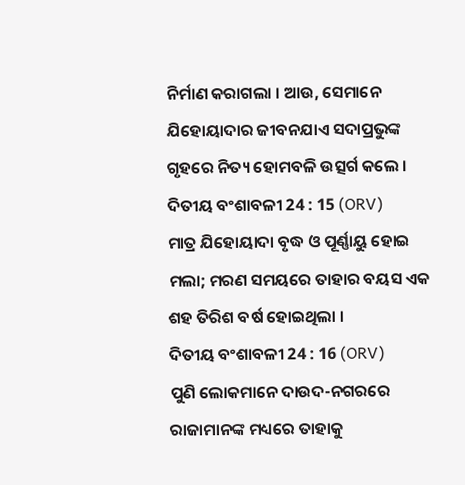ନିର୍ମାଣ କରାଗଲା । ଆଉ, ସେମାନେ ଯିହୋୟାଦାର ଜୀବନଯାଏ ସଦାପ୍ରଭୁଙ୍କ ଗୃହରେ ନିତ୍ୟ ହୋମବଳି ଉତ୍ସର୍ଗ କଲେ ।
ଦିତୀୟ ବଂଶାବଳୀ 24 : 15 (ORV)
ମାତ୍ର ଯିହୋୟାଦା ବୃଦ୍ଧ ଓ ପୂର୍ଣ୍ଣାୟୁ ହୋଇ ମଲା; ମରଣ ସମୟରେ ତାହାର ବୟସ ଏକ ଶହ ତିରିଶ ବର୍ଷ ହୋଇଥିଲା ।
ଦିତୀୟ ବଂଶାବଳୀ 24 : 16 (ORV)
ପୁଣି ଲୋକମାନେ ଦାଉଦ-ନଗରରେ ରାଜାମାନଙ୍କ ମଧ୍ୟରେ ତାହାକୁ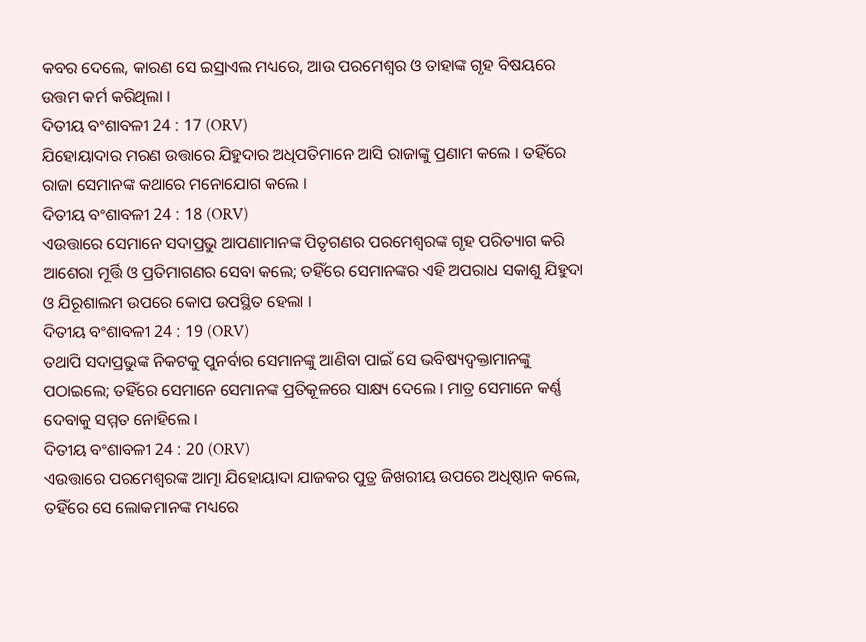କବର ଦେଲେ, କାରଣ ସେ ଇସ୍ରାଏଲ ମଧ୍ୟରେ, ଆଉ ପରମେଶ୍ଵର ଓ ତାହାଙ୍କ ଗୃହ ବିଷୟରେ ଉତ୍ତମ କର୍ମ କରିଥିଲା ।
ଦିତୀୟ ବଂଶାବଳୀ 24 : 17 (ORV)
ଯିହୋୟାଦାର ମରଣ ଉତ୍ତାରେ ଯିହୁଦାର ଅଧିପତିମାନେ ଆସି ରାଜାଙ୍କୁ ପ୍ରଣାମ କଲେ । ତହିଁରେ ରାଜା ସେମାନଙ୍କ କଥାରେ ମନୋଯୋଗ କଲେ ।
ଦିତୀୟ ବଂଶାବଳୀ 24 : 18 (ORV)
ଏଉତ୍ତାରେ ସେମାନେ ସଦାପ୍ରଭୁ ଆପଣାମାନଙ୍କ ପିତୃଗଣର ପରମେଶ୍ଵରଙ୍କ ଗୃହ ପରିତ୍ୟାଗ କରି ଆଶେରା ମୂର୍ତ୍ତି ଓ ପ୍ରତିମାଗଣର ସେବା କଲେ; ତହିଁରେ ସେମାନଙ୍କର ଏହି ଅପରାଧ ସକାଶୁ ଯିହୁଦା ଓ ଯିରୂଶାଲମ ଉପରେ କୋପ ଉପସ୍ଥିତ ହେଲା ।
ଦିତୀୟ ବଂଶାବଳୀ 24 : 19 (ORV)
ତଥାପି ସଦାପ୍ରଭୁଙ୍କ ନିକଟକୁ ପୁନର୍ବାର ସେମାନଙ୍କୁ ଆଣିବା ପାଇଁ ସେ ଭବିଷ୍ୟଦ୍ବକ୍ତାମାନଙ୍କୁ ପଠାଇଲେ; ତହିଁରେ ସେମାନେ ସେମାନଙ୍କ ପ୍ରତିକୂଳରେ ସାକ୍ଷ୍ୟ ଦେଲେ । ମାତ୍ର ସେମାନେ କର୍ଣ୍ଣ ଦେବାକୁ ସମ୍ମତ ନୋହିଲେ ।
ଦିତୀୟ ବଂଶାବଳୀ 24 : 20 (ORV)
ଏଉତ୍ତାରେ ପରମେଶ୍ଵରଙ୍କ ଆତ୍ମା ଯିହୋୟାଦା ଯାଜକର ପୁତ୍ର ଜିଖରୀୟ ଉପରେ ଅଧିଷ୍ଠାନ କଲେ, ତହିଁରେ ସେ ଲୋକମାନଙ୍କ ମଧ୍ୟରେ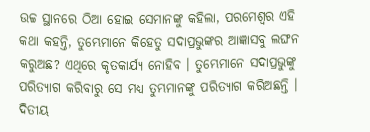ଉଚ୍ଚ ସ୍ଥାନରେ ଠିଆ ହୋଇ ସେମାନଙ୍କୁ କହିଲା, ପରମେଶ୍ଵର ଏହି କଥା କହନ୍ତି, ତୁମ୍ଭେମାନେ କିହେତୁ ସଦାପ୍ରଭୁଙ୍କର ଆଜ୍ଞାସବୁ ଲଙ୍ଘନ କରୁଅଛ? ଏଥିରେ କୃତକାର୍ଯ୍ୟ ନୋହିବ । ତୁମ୍ଭେମାନେ ସଦାପ୍ରଭୁଙ୍କୁ ପରିତ୍ୟାଗ କରିବାରୁ ସେ ମଧ୍ୟ ତୁମ୍ଭମାନଙ୍କୁ ପରିତ୍ୟାଗ କରିଅଛନ୍ତି ।
ଦିତୀୟ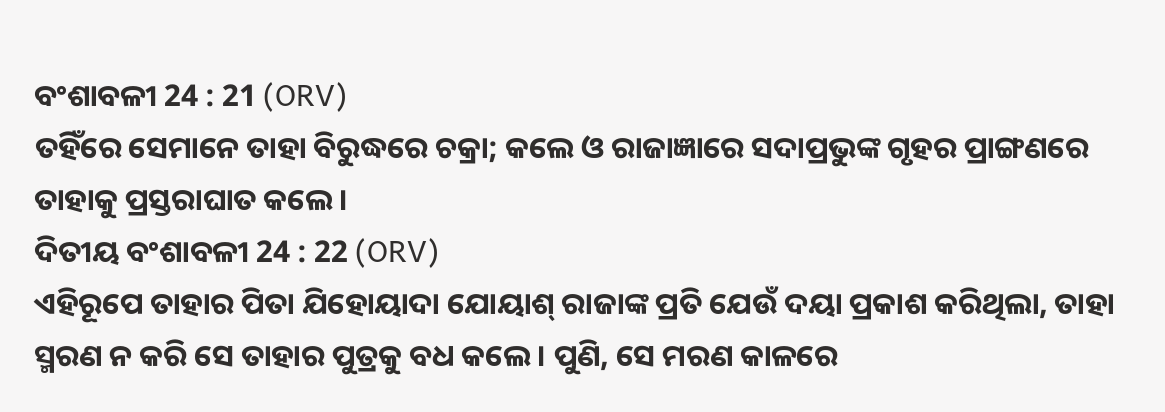ବଂଶାବଳୀ 24 : 21 (ORV)
ତହିଁରେ ସେମାନେ ତାହା ବିରୁଦ୍ଧରେ ଚକ୍ରା; କଲେ ଓ ରାଜାଜ୍ଞାରେ ସଦାପ୍ରଭୁଙ୍କ ଗୃହର ପ୍ରାଙ୍ଗଣରେ ତାହାକୁ ପ୍ରସ୍ତରାଘାତ କଲେ ।
ଦିତୀୟ ବଂଶାବଳୀ 24 : 22 (ORV)
ଏହିରୂପେ ତାହାର ପିତା ଯିହୋୟାଦା ଯୋୟାଶ୍ ରାଜାଙ୍କ ପ୍ରତି ଯେଉଁ ଦୟା ପ୍ରକାଶ କରିଥିଲା, ତାହା ସ୍ମରଣ ନ କରି ସେ ତାହାର ପୁତ୍ରକୁ ବଧ କଲେ । ପୁଣି, ସେ ମରଣ କାଳରେ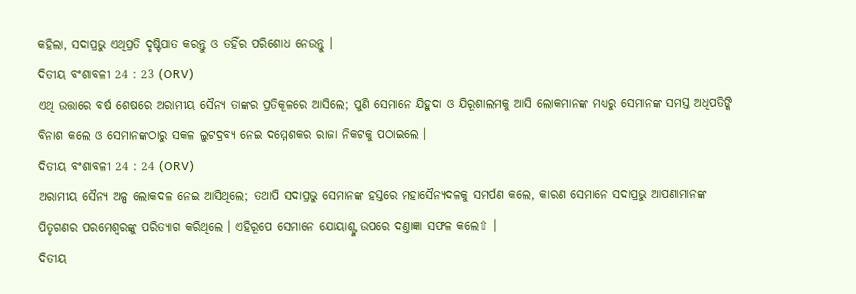କହିଲା, ସଦାପ୍ରଭୁ ଏଥିପ୍ରତି ଦୃଷ୍ଟିପାତ କରନ୍ତୁ ଓ ତହିଁର ପରିଶୋଧ ନେଉନ୍ତୁ ।
ଦିତୀୟ ବଂଶାବଳୀ 24 : 23 (ORV)
ଏଥି ଉତ୍ତାରେ ବର୍ଷ ଶେଷରେ ଅରାମୀୟ ସୈନ୍ୟ ତାଙ୍କର ପ୍ରତିକୂଳରେ ଆସିଲେ; ପୁଣି ସେମାନେ ଯିହୁଦା ଓ ଯିରୂଶାଲମକୁ ଆସି ଲୋକମାନଙ୍କ ମଧ୍ୟରୁ ସେମାନଙ୍କ ସମସ୍ତ ଅଧିପତିଙ୍କି ବିନାଶ କଲେ ଓ ସେମାନଙ୍କଠାରୁ ସକଳ ଲୁଟଦ୍ରବ୍ୟ ନେଇ ଦମ୍ମେଶକର ରାଜା ନିକଟକୁ ପଠାଇଲେ ।
ଦିତୀୟ ବଂଶାବଳୀ 24 : 24 (ORV)
ଅରାମୀୟ ସୈନ୍ୟ ଅଳ୍ପ ଲୋକଦଳ ନେଇ ଆସିଥିଲେ; ତଥାପି ସଦାପ୍ରଭୁ ସେମାନଙ୍କ ହସ୍ତରେ ମହାସୈନ୍ୟଦଳକୁ ସମର୍ପଣ କଲେ, କାରଣ ସେମାନେ ସଦାପ୍ରଭୁ ଆପଣାମାନଙ୍କ ପିତୃଗଣର ପରମେଶ୍ଵରଙ୍କୁ ପରିତ୍ୟାଗ କରିଥିଲେ । ଏହିରୂପେ ସେମାନେ ଯୋୟାଶ୍ଙ୍କ ଉପରେ ଦଣ୍ତାଜ୍ଞା ସଫଳ କଲେ⇧ ।
ଦିତୀୟ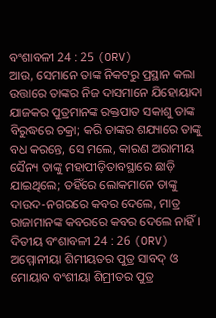ବଂଶାବଳୀ 24 : 25 (ORV)
ଆଉ, ସେମାନେ ତାଙ୍କ ନିକଟରୁ ପ୍ରସ୍ଥାନ କଲା ଉତ୍ତାରେ ତାଙ୍କର ନିଜ ଦାସମାନେ ଯିହୋୟାଦା ଯାଜକର ପୁତ୍ରମାନଙ୍କ ରକ୍ତପାତ ସକାଶୁ ତାଙ୍କ ବିରୁଦ୍ଧରେ ଚକ୍ରା; କରି ତାଙ୍କର ଶଯ୍ୟାରେ ତାଙ୍କୁ ବଧ କରନ୍ତେ, ସେ ମଲେ, କାରଣ ଅରାମୀୟ ସୈନ୍ୟ ତାଙ୍କୁ ମହାପୀଡ଼ିତାବସ୍ଥାରେ ଛାଡ଼ି ଯାଇଥିଲେ; ତହିଁରେ ଲୋକମାନେ ତାଙ୍କୁ ଦାଉଦ-ନଗରରେ କବର ଦେଲେ, ମାତ୍ର ରାଜାମାନଙ୍କ କବରରେ କବର ଦେଲେ ନାହିଁ ।
ଦିତୀୟ ବଂଶାବଳୀ 24 : 26 (ORV)
ଅମ୍ମୋନୀୟା ଶିମୀୟତର ପୁତ୍ର ସାବଦ୍ ଓ ମୋୟାବ ବଂଶୀୟା ଶିମ୍ରୀତର ପୁତ୍ର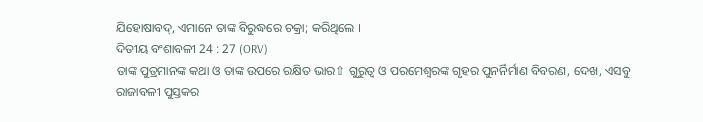ଯିହୋଷାବଦ୍, ଏମାନେ ତାଙ୍କ ବିରୁଦ୍ଧରେ ଚକ୍ରା; କରିଥିଲେ ।
ଦିତୀୟ ବଂଶାବଳୀ 24 : 27 (ORV)
ତାଙ୍କ ପୁତ୍ରମାନଙ୍କ କଥା ଓ ତାଙ୍କ ଉପରେ ରକ୍ଷିତ ଭାର⇧ ଗୁରୁତ୍ଵ ଓ ପରମେଶ୍ଵରଙ୍କ ଗୃହର ପୁନର୍ନିର୍ମାଣ ବିବରଣ, ଦେଖ, ଏସବୁ ରାଜାବଳୀ ପୁସ୍ତକର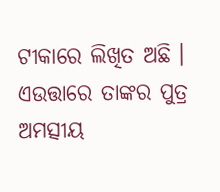ଟୀକାରେ ଲିଖିତ ଅଛି । ଏଉତ୍ତାରେ ତାଙ୍କର ପୁତ୍ର ଅମତ୍ସୀୟ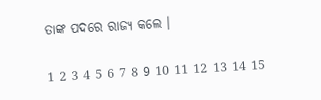ତାଙ୍କ ପଦରେ ରାଜ୍ୟ କଲେ ।

1 2 3 4 5 6 7 8 9 10 11 12 13 14 15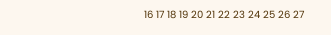16 17 18 19 20 21 22 23 24 25 26 27